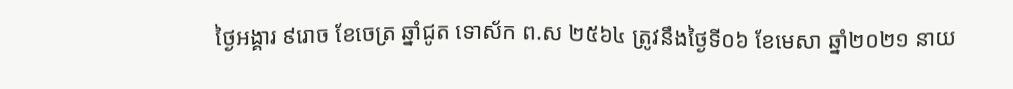ថ្ងៃអង្គារ ៩រោច ខែចេត្រ ឆ្នាំជូត ទោស័ក ព.ស ២៥៦៤ ត្រូវនឹងថ្ងៃទី០៦ ខែមេសា ឆ្នាំ២០២១ នាយ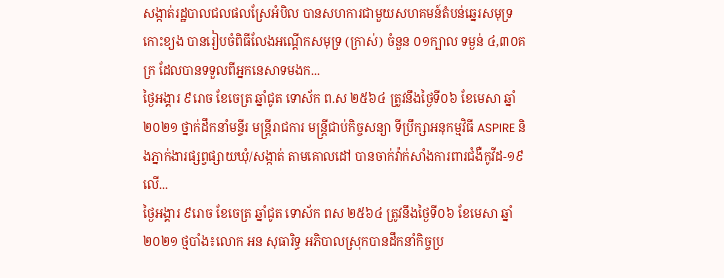សង្កាត់រដ្ឋបាលជលផលស្រែអំបិល បានសហការជាមួយសហគមន៍តំបន់ឆ្នេរសមុទ្រកោះខ្យង បានរៀបចំពិធីលែងអណ្តើកសមុទ្រ (ក្រាស់) ចំនួន ០១ក្បាល ទម្ងន់ ៤,៣០គក្រ ដែលបានទទួលពីអ្នកនេសាទមងក...
ថ្ងៃអង្គារ ៩រោច ខែចេត្រ ឆ្នាំជូត ទោស័ក ព.ស ២៥៦៤ ត្រូវនឹងថ្ងៃទី០៦ ខែមេសា ឆ្នាំ២០២១ ថ្នាក់ដឹកនាំមន្ទីរ មន្ត្រីរាជការ មន្ត្រីជាប់កិច្ចសន្យា ទីប្រឹក្សាអនុកម្មវិធី ASPIRE និងភ្នាក់ងារផ្សព្វផ្សាយឃុំ/សង្កាត់ តាមគោលដៅ បានចាក់វ៉ាក់សាំងការពារជំងឺកូវីដ-១៩ លើ...
ថ្ងៃអង្គារ ៩រោច ខែចេត្រ ឆ្នាំជូត ទោស័ក ពស ២៥៦៤ ត្រូវនឹងថ្ងៃទី០៦ ខែមេសា ឆ្នាំ២០២១ ថ្មបាំង៖លោក អន សុធារិទ្ធ អភិបាលស្រុកបានដឹកនាំកិច្ចប្រ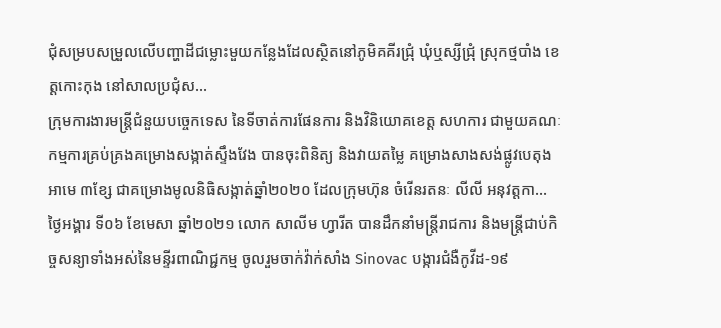ជុំសម្របសម្រួលលើបញ្ហាដីជម្លោះមួយកន្លែងដែលស្ថិតនៅភូមិគគីរជ្រុំ ឃុំឬស្សីជ្រុំ ស្រុកថ្មបាំង ខេត្តកោះកុង នៅសាលប្រជុំស...
ក្រុមការងារមន្ត្រីជំនួយបច្ចេកទេស នៃទីចាត់ការផែនការ និងវិនិយោគខេត្ត សហការ ជាមួយគណៈកម្មការគ្រប់គ្រងគម្រោងសង្កាត់ស្ទឹងវែង បានចុះពិនិត្យ និងវាយតម្លៃ គម្រោងសាងសង់ផ្លូវបេតុងអាមេ ៣ខ្សែ ជាគម្រោងមូលនិធិសង្កាត់ឆ្នាំ២០២០ ដែលក្រុមហ៊ុន ចំរើនរតនៈ លីលី អនុវត្តកា...
ថ្ងៃអង្គារ ទី០៦ ខែមេសា ឆ្នាំ២០២១ លោក សាលីម ហ្វារីត បានដឹកនាំមន្ត្រីរាជការ និងមន្ត្រីជាប់កិច្ចសន្យាទាំងអស់នៃមន្ទីរពាណិជ្ជកម្ម ចូលរួមចាក់វ៉ាក់សាំង Sinovac បង្ការជំងឺកូវីដ-១៩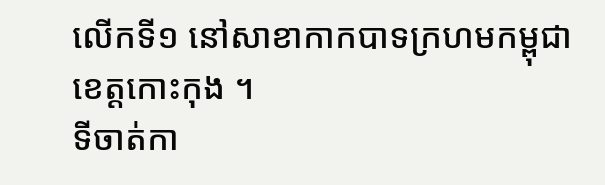លើកទី១ នៅសាខាកាកបាទក្រហមកម្ពុជាខេត្តកោះកុង ។
ទីចាត់កា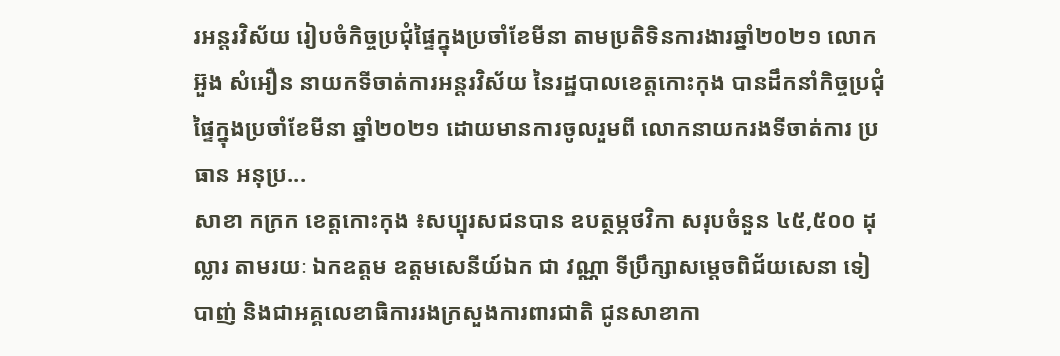រអន្តរវិស័យ រៀបចំកិច្ចប្រជុំផ្ទៃក្នុងប្រចាំខែមីនា តាមប្រតិទិនការងារឆ្នាំ២០២១ លោក អ៊ួង សំអឿន នាយកទីចាត់ការអន្តរវិស័យ នៃរដ្ឋបាលខេត្តកោះកុង បានដឹកនាំកិច្ចប្រជុំផ្ទៃក្នុងប្រចាំខែមីនា ឆ្នាំ២០២១ ដោយមានការចូលរួមពី លោកនាយករងទីចាត់ការ ប្រធាន អនុប្រ...
សាខា កក្រក ខេត្តកោះកុង ៖សប្បុរសជនបាន ឧបត្ថម្ភថវិកា សរុបចំនួន ៤៥,៥០០ ដុល្លារ តាមរយៈ ឯកឧត្តម ឧត្តមសេនីយ៍ឯក ជា វណ្ណា ទីប្រឹក្សាសម្តេចពិជ័យសេនា ទៀ បាញ់ និងជាអគ្គលេខាធិការរងក្រសួងការពារជាតិ ជូនសាខាកា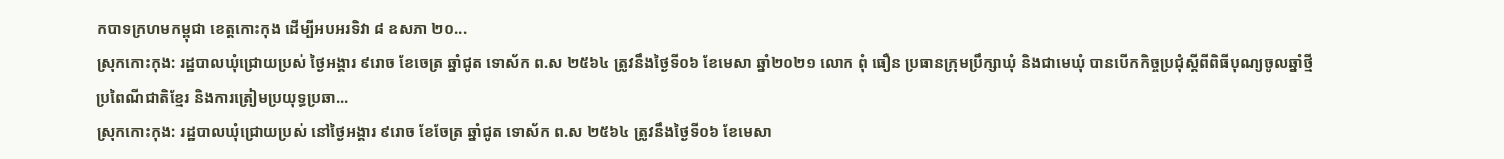កបាទក្រហមកម្ពុជា ខេត្តកោះកុង ដើម្បីអបអរទិវា ៨ ឧសភា ២០...
ស្រុកកោះកុង: រដ្ឋបាលឃុំជ្រោយប្រស់ ថ្ងៃអង្គារ ៩រោច ខែចេត្រ ឆ្នាំជូត ទោស័ក ព.ស ២៥៦៤ ត្រូវនឹងថ្ងៃទី០៦ ខែមេសា ឆ្នាំ២០២១ លោក ពុំ ធឿន ប្រធានក្រុមប្រឹក្សាឃុំ និងជាមេឃុំ បានបើកកិច្ចប្រជុំស្តីពីពិធីបុណ្យចូលឆ្នាំថ្មីប្រពៃណីជាតិខ្មែរ និងការត្រៀមប្រយុទ្ធប្រឆា...
ស្រុកកោះកុង: រដ្ឋបាលឃុំជ្រោយប្រស់ នៅថ្ងៃអង្គារ ៩រោច ខែចែត្រ ឆ្នាំជូត ទោស័ក ព.ស ២៥៦៤ ត្រូវនឹងថ្ងៃទី០៦ ខែមេសា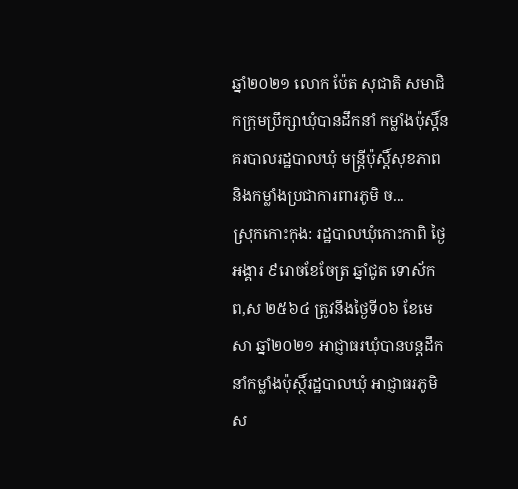ឆ្នាំ២០២១ លោក ប៉ែត សុជាតិ សមាជិកក្រុមប្រឹក្សាឃុំបានដឹកនាំ កម្លាំងប៉ុស្តិ៍នគរបាលរដ្ឋបាលឃុំ មន្ត្រីប៉ុស្តិ៍សុខភាព និងកម្លាំងប្រជាការពារភូមិ ច...
ស្រុកកោះកុង: រដ្ឋបាលឃុំកោះកាពិ ថ្ងៃអង្គារ ៩រោចខែចែត្រ ឆ្នាំជូត ទោស័ក ព,ស ២៥៦៤ ត្រូវនឹងថ្ងៃទី០៦ ខែមេសា ឆ្នាំ២០២១ អាជ្ញាធរឃុំបានបន្តដឹកនាំកម្លាំងប៉ុស្ថិ៍រដ្ឋបាលឃុំ អាជ្ញាធរភូមិ ស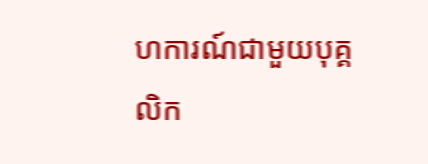ហការណ៍ជាមួយបុគ្គលិក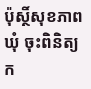ប៉ុស្ថិ៍សុខភាពឃុំ ចុះពិនិត្យក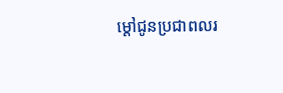ម្តៅជូនប្រជាពលរ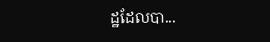ដ្ឋដែលបា...